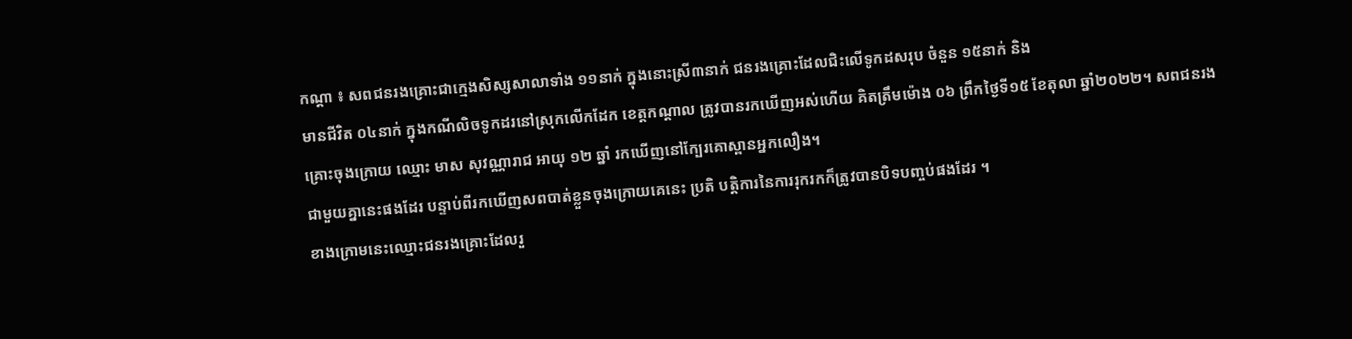កណ្តា ៖ សពជនរងគ្រោះជាក្មេងសិស្សសាលាទាំង ១១នាក់ ក្នុងនោះស្រី៣នាក់ ជនរងគ្រោះដែលជិះលើទូកដសរុប ចំនួន ១៥នាក់ និង
មានជីវិត ០៤នាក់ ក្នុងកណីលិចទូកដរនៅស្រុកលេីកដែក ខេត្តកណ្តាល ត្រូវបានរកឃេីញអស់ហេីយ គិតត្រឹមម៉ោង ០៦ ព្រឹកថ្ងៃទី១៥ ខែតុលា ឆ្នាំ២០២២។ សពជនរងគ្រោះចុងក្រោយ ឈ្មោះ មាស សុវណ្ណារាជ អាយុ ១២ ឆ្នាំ រកឃើញនៅក្បែរគោស្ពានអ្នកលឿង។
ជាមួយគ្នានេះផងដែរ បន្ទាប់ពីរកឃេីញសពបាត់ខ្លួនចុងក្រោយគេនេះ ប្រតិ បត្តិការនៃការរុករកក៏ត្រូវបានបិទបញ្ចប់ផងដែរ ។
ខាងក្រោមនេះឈ្មោះជនរងគ្រោះដែលរួ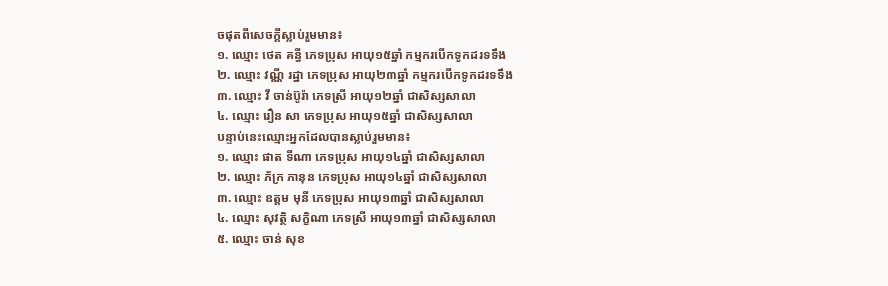ចផុតពីសេចក្តីស្លាប់រួមមាន៖
១. ឈ្មោះ ថេត គន្ធី ភេទប្រុស អាយុ១៥ឆ្នាំ កម្មករបើកទូកដរទទឹង
២. ឈ្មោះ វណ្ណី រដ្ឋា ភេទប្រុស អាយុ២៣ឆ្នាំ កម្មករបើកទូកដរទទឹង
៣. ឈ្មោះ វី ចាន់ប៊ូរ៉ា ភេទស្រី អាយុ១២ឆ្នាំ ជាសិស្សសាលា
៤. ឈ្មោះ រឿន សា ភេទប្រុស អាយុ១៥ឆ្នាំ ជាសិស្សសាលា
បន្ទាប់នេះឈ្មោះអ្នកដែលបានស្លាប់រួមមាន៖
១. ឈ្មោះ ផាត ទីណា ភេទប្រុស អាយុ១៤ឆ្នាំ ជាសិស្សសាលា
២. ឈ្មោះ ភ័ក្រ ភានុន ភេទប្រុស អាយុ១៤ឆ្នាំ ជាសិស្សសាលា
៣. ឈ្មោះ ឧត្តម មុនី ភេទប្រុស អាយុ១៣ឆ្នាំ ជាសិស្សសាលា
៤. ឈ្មោះ សុវត្ថិ សក្ខិណា ភេទស្រី អាយុ១៣ឆ្នាំ ជាសិស្សសាលា
៥. ឈ្មោះ ចាន់ សុខ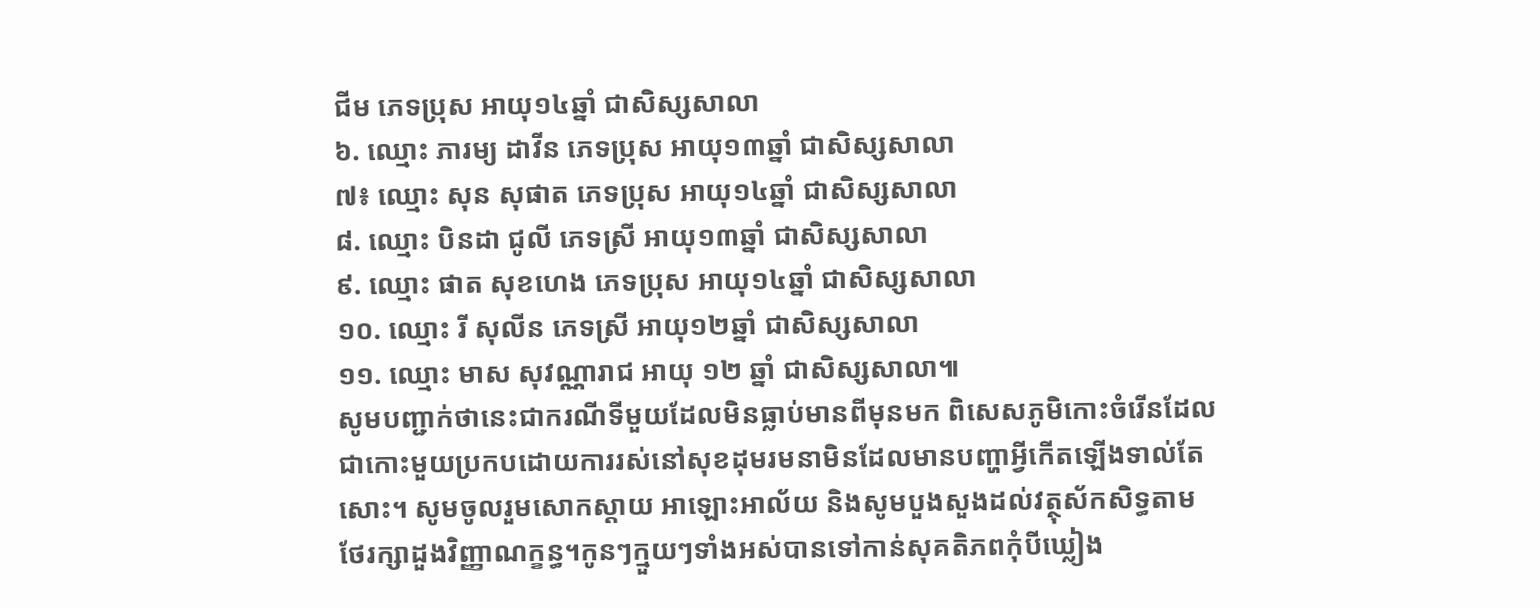ជីម ភេទប្រុស អាយុ១៤ឆ្នាំ ជាសិស្សសាលា
៦. ឈ្មោះ ភារម្យ ដាវីន ភេទប្រុស អាយុ១៣ឆ្នាំ ជាសិស្សសាលា
៧៖ ឈ្មោះ សុន សុផាត ភេទប្រុស អាយុ១៤ឆ្នាំ ជាសិស្សសាលា
៨. ឈ្មោះ បិនដា ជូលី ភេទស្រី អាយុ១៣ឆ្នាំ ជាសិស្សសាលា
៩. ឈ្មោះ ផាត សុខហេង ភេទប្រុស អាយុ១៤ឆ្នាំ ជាសិស្សសាលា
១០. ឈ្មោះ រី សុលីន ភេទស្រី អាយុ១២ឆ្នាំ ជាសិស្សសាលា
១១. ឈ្មោះ មាស សុវណ្ណារាជ អាយុ ១២ ឆ្នាំ ជាសិស្សសាលា៕
សូមបញ្ជាក់ថានេះជាករណីទីមួយដែលមិនធ្លាប់មានពីមុនមក ពិសេសភូមិកោះចំរើនដែលជាកោះមួយប្រកបដោយការរស់នៅសុខដុមរមនាមិនដែលមានបញ្ហាអ្វីកើតឡើងទាល់តែសោះ។ សូមចូលរួមសោកស្ដាយ អាឡោះអាល័យ និងសូមបួងសួងដល់វត្ថុស័កសិទ្ធតាមថែរក្សាដួងវិញ្ញាណក្ខន្ធ។កូនៗក្មួយៗទាំងអស់បានទៅកាន់សុគតិភពកុំបីឃ្លៀង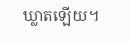ឃ្លាតឡើយ។